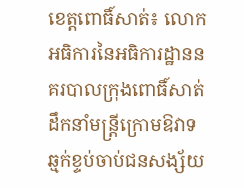ខេត្តពោធិ៍សាត់៖ លោក អធិការនៃអធិការដ្ឋាននគរបាលក្រុងពោធិ៍សាត់ ដឹកនាំមន្រ្តីក្រោមឱវាទ ឆ្មក់ខ្ទប់ចាប់ជនសង្ស័យ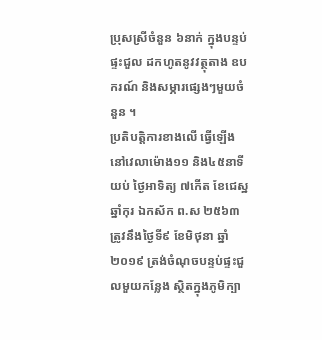ប្រុសស្រីចំនួន ៦នាក់ ក្នុងបន្ទប់ផ្ទះជួល ដកហូតនូវវត្ថុតាង ឧបករណ៍ និងសម្ភារផ្សេងៗមួយចំនួន ។
ប្រតិបត្តិការខាងលើ ធ្វើឡើងនៅវេលាម៉ោង១១ និង៤៥នាទីយប់ ថ្ងៃអាទិត្យ ៧កើត ខែជេស្ឋ ឆ្នាំកុរ ឯកស័ក ព.ស ២៥៦៣ ត្រូវនឹងថ្ងៃទី៩ ខែមិថុនា ឆ្នាំ២០១៩ ត្រង់ចំណុចបន្ទប់ផ្ទះជួលមួយកន្លែង ស្ថិតក្នុងភូមិក្បា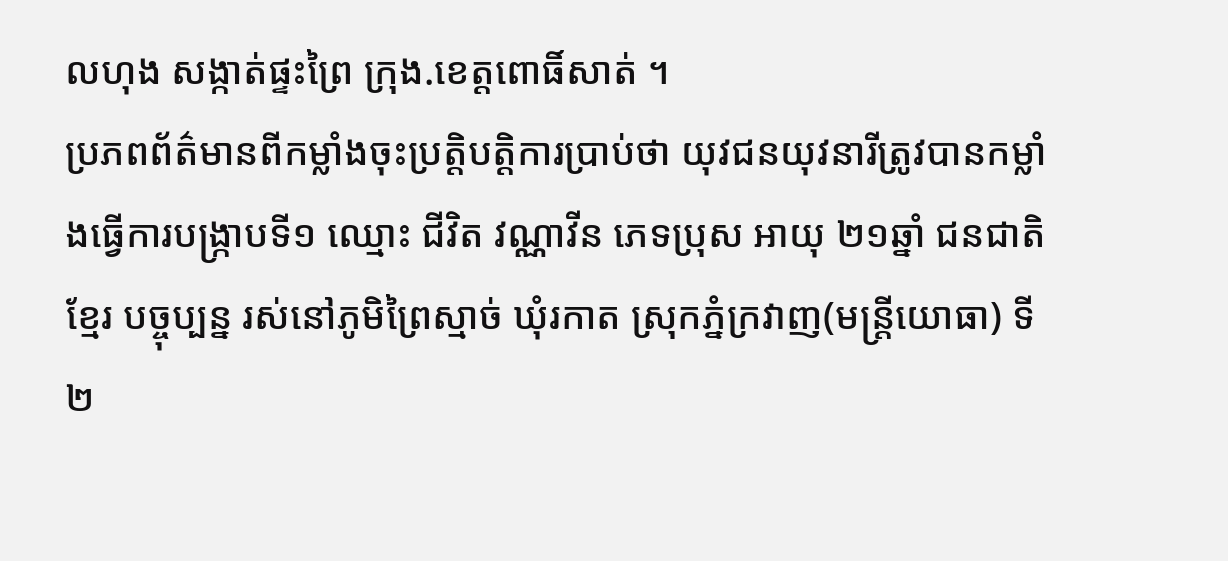លហុង សង្កាត់ផ្ទះព្រៃ ក្រុង.ខេត្តពោធិ៍សាត់ ។
ប្រភពព័ត៌មានពីកម្លាំងចុះប្រត្តិបត្តិការប្រាប់ថា យុវជនយុវនារីត្រូវបានកម្លាំងធ្វើការបង្រ្កាបទី១ ឈ្មោះ ជីវិត វណ្ណាវីន ភេទប្រុស អាយុ ២១ឆ្នាំ ជនជាតិខ្មែរ បច្ចុប្បន្ន រស់នៅភូមិព្រៃស្មាច់ ឃុំរកាត ស្រុកភ្នំក្រវាញ(មន្រ្តីយោធា) ទី២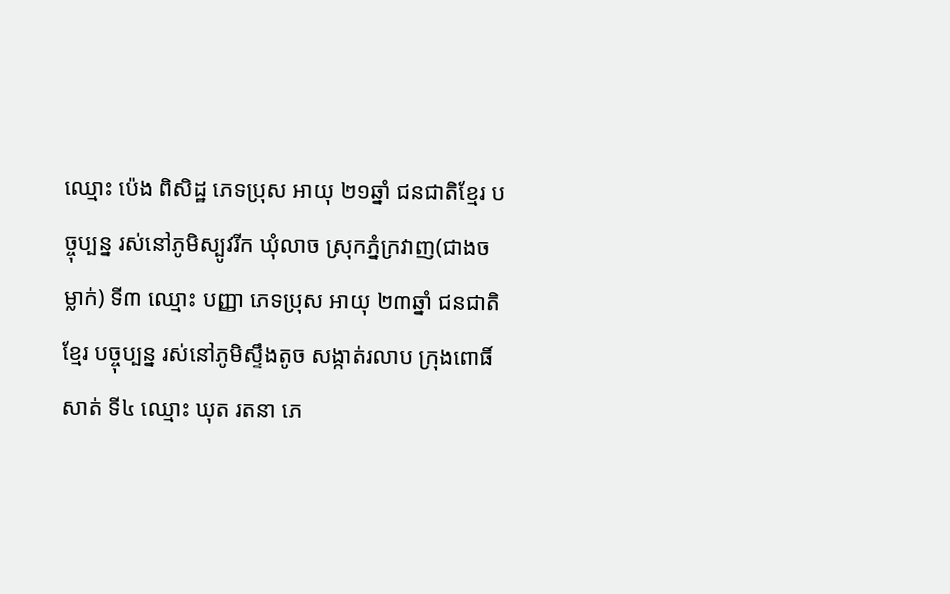ឈ្មោះ ប៉េង ពិសិដ្ឋ ភេទប្រុស អាយុ ២១ឆ្នាំ ជនជាតិខ្មែរ បច្ចុប្បន្ន រស់នៅភូមិស្បូវរីក ឃុំលាច ស្រុកភ្នំក្រវាញ(ជាងចម្លាក់) ទី៣ ឈ្មោះ បញ្ញា ភេទប្រុស អាយុ ២៣ឆ្នាំ ជនជាតិខ្មែរ បច្ចុប្បន្ន រស់នៅភូមិស្ទឹងតូច សង្កាត់រលាប ក្រុងពោធិ៍សាត់ ទី៤ ឈ្មោះ ឃុត រតនា ភេ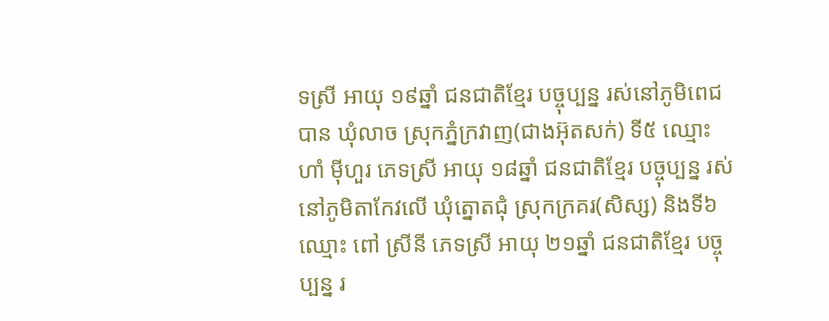ទស្រី អាយុ ១៩ឆ្នាំ ជនជាតិខ្មែរ បច្ចុប្បន្ន រស់នៅភូមិពេជបាន ឃុំលាច ស្រុកភ្នំក្រវាញ(ជាងអ៊ុតសក់) ទី៥ ឈ្មោះ ហាំ មុីហួរ ភេទស្រី អាយុ ១៨ឆ្នាំ ជនជាតិខ្មែរ បច្ចុប្បន្ន រស់នៅភូមិតាកែវលើ ឃុំត្នោតជុំ ស្រុកក្រគរ(សិស្ស) និងទី៦ ឈ្មោះ ពៅ ស្រីនី ភេទស្រី អាយុ ២១ឆ្នាំ ជនជាតិខ្មែរ បច្ចុប្បន្ន រ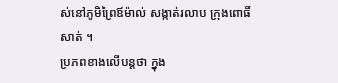ស់នៅភូមិព្រៃឪម៉ាល់ សង្កាត់រលាប ក្រុងពោធិ៍សាត់ ។
ប្រភពខាងលើបន្តថា ក្នុង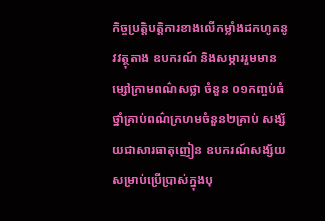កិច្ចប្រត្តិបត្តិការខាងលើកម្លាំងដកហូតនូវវត្ថុតាង ឧបករណ៍ និងសម្ភាររួមមាន ម្សៅក្រាមពណ៌សថ្លា ចំនួន ០១កញ្ចប់ធំ ថ្នាំគ្រាប់ពណ៌ក្រហមចំនួន២គ្រាប់ សង្ស័យជាសារធាតុញៀន ឧបករណ៍សង្ស័យសម្រាប់ប្រើប្រាស់ក្នុងបុ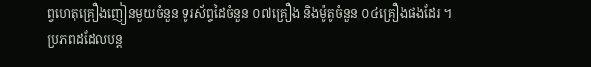ព្វហេតុគ្រឿងញៀនមួយចំនួន ទូរស័ព្ទដៃចំនួន ០៧គ្រឿង និងម៉ូតូចំនួន ០៤គ្រឿងផងដែរ ។
ប្រភពដដែលបន្ត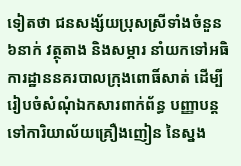ទៀតថា ជនសង្ស័យប្រុសស្រីទាំងចំនួន ៦នាក់ វត្ថុតាង និងសម្ភារ នាំយកទៅអធិការដ្ឋាននគរបាលក្រុងពោធិ៍សាត់ ដើម្បីរៀបចំសំណុំឯកសារពាក់ព័ន្ធ បញ្ញាបន្តទៅការិយាល័យគ្រឿងញៀន នៃស្នង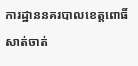ការដ្ឋាននគរបាលខេត្តពោធិ៍សាត់ចាត់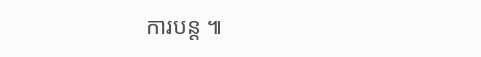ការបន្ត ៕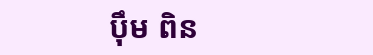បុឹម ពិន